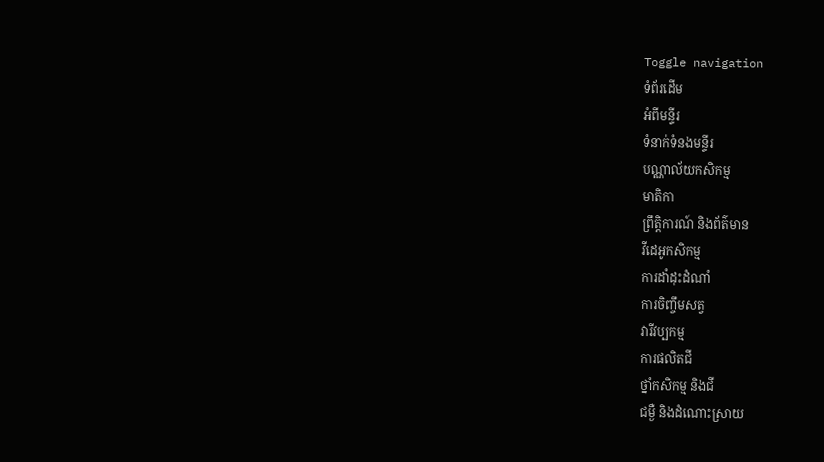Toggle navigation
ទំព័រដើម
អំពីមន្ទីរ
ទំនាក់ទំនងមន្ទីរ
បណ្ណាល័យកសិកម្ម
មាតិកា
ព្រឹត្តិការណ៍ និងព័ត៌មាន
វីដេអូកសិកម្ម
ការដាំដុះដំណាំ
ការចិញ្ចឹមសត្វ
វារីវប្បកម្ម
ការផលិតជី
ថ្នាំកសិកម្ម និងជី
ជម្ងឺ និងដំណោះស្រាយ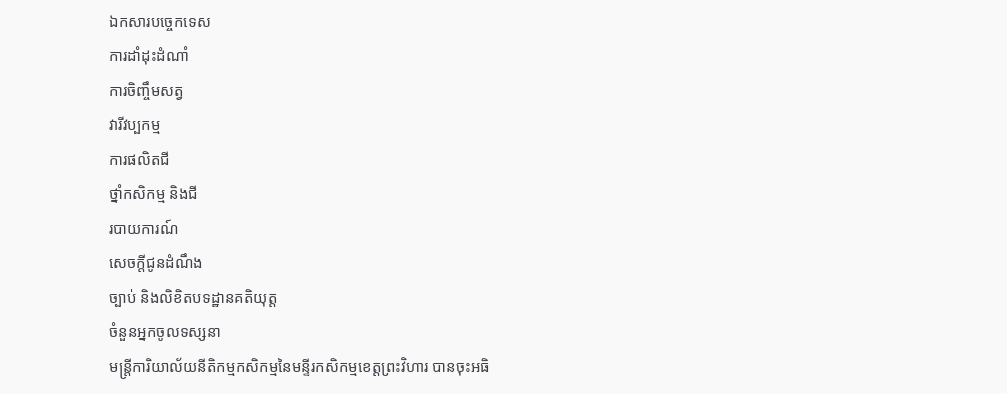ឯកសារបច្ចេកទេស
ការដាំដុះដំណាំ
ការចិញ្ចឹមសត្វ
វារីវប្បកម្ម
ការផលិតជី
ថ្នាំកសិកម្ម និងជី
របាយការណ៍
សេចក្តីជូនដំណឹង
ច្បាប់ និងលិខិតបទដ្ឋានគតិយុត្ត
ចំនួនអ្នកចូលទស្សនា
មន្ត្រីការិយាល័យនីតិកម្មកសិកម្មនៃមន្ទីរកសិកម្មខេត្តព្រះវិហារ បានចុះអធិ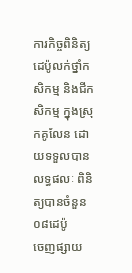ការកិច្ចពិនិត្យដេប៉ូលក់ថ្នាំកសិកម្ម និងជីកសិកម្ម ក្នុងស្រុកគូលែន ដោយទទួលបានលទ្ធផលៈ ពិនិត្យបានចំនួន០៨ដេប៉ូ
ចេញផ្សាយ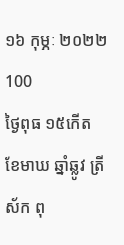១៦ កុម្ភៈ ២០២២
100
ថ្ងៃពុធ ១៥កើត ខែមាឃ ឆ្នាំឆ្លូវ ត្រីស័ក ពុ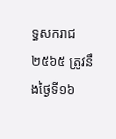ទ្ធសករាជ ២៥៦៥ ត្រូវនឹងថ្ងៃទី១៦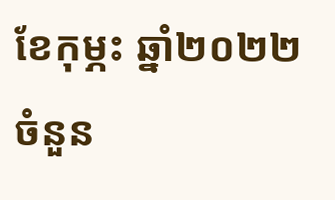ខែកុម្ភះ ឆ្នាំ២០២២
ចំនួន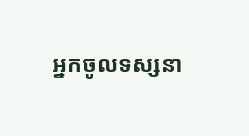អ្នកចូលទស្សនា